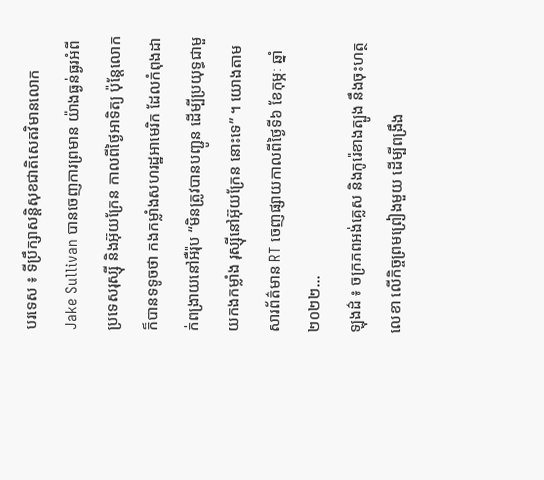បរទេស ៖ ទីប្រឹក្សាសន្តិសុខជាតិសេតវិមានលោក Jake Sullivan បានចេញការព្រមាន យ៉ាងធ្ងន់ធ្ងរអំពីប្រទេសរុស្ស៊ី និងអ៊ុយក្រែន កាលពីថ្ងៃអាទិត្យ ប៉ុន្តែលោកក៏បានទទូចថា កងកម្លាំងសហរដ្ឋអាមេរិក ដែលកំពុងដាក់ពង្រាយនៅអឺរ៉ុប “មិនត្រូវបានបញ្ជូន ដើម្បីប្រយុទ្ធជាមួយកងកម្លាំង រុស្ស៊ីនៅអ៊ុយក្រែន នោះទេ” ។ យោងតាមសារព័ត៌មាន RT ចេញផ្សាយកាលពីថ្ងៃទី៦ ខែកុម្ភៈ ឆ្នាំ២០២២...
ឡុងដ៌ ៖ ចក្រភពអង់គ្លេស និងកូរ៉េខាងត្បូង នឹងចុះហត្ថលេខា លើកិច្ចព្រមព្រៀងមួយ ដើម្បីពង្រឹង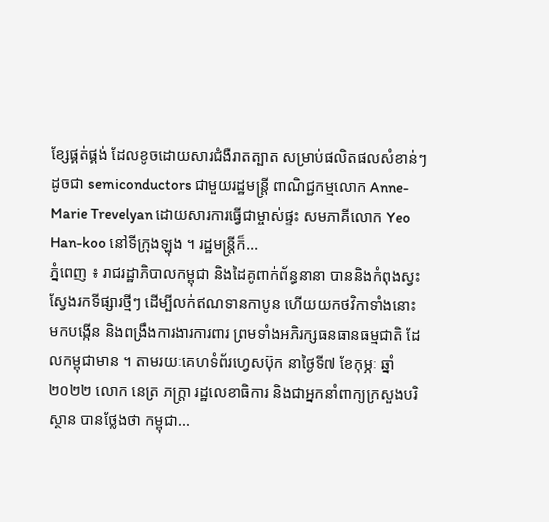ខ្សែផ្គត់ផ្គង់ ដែលខូចដោយសារជំងឺរាតត្បាត សម្រាប់ផលិតផលសំខាន់ៗ ដូចជា semiconductors ជាមួយរដ្ឋមន្ត្រី ពាណិជ្ជកម្មលោក Anne-Marie Trevelyan ដោយសារការធ្វើជាម្ចាស់ផ្ទះ សមភាគីលោក Yeo Han-koo នៅទីក្រុងឡុង ។ រដ្ឋមន្ត្រីក៏...
ភ្នំពេញ ៖ រាជរដ្ឋាភិបាលកម្ពុជា និងដៃគូពាក់ព័ន្ធនានា បាននិងកំពុងស្វះស្វែងរកទីផ្សារថ្មីៗ ដើម្បីលក់ឥណទានកាបូន ហើយយកថវិកាទាំងនោះមកបង្កើន និងពង្រឹងការងារការពារ ព្រមទាំងអភិរក្សធនធានធម្មជាតិ ដែលកម្ពុជាមាន ។ តាមរយៈគេហទំព័រហ្វេសប៊ុក នាថ្ងៃទី៧ ខែកុម្ភៈ ឆ្នាំ២០២២ លោក នេត្រ ភក្ត្រា រដ្ឋលេខាធិការ និងជាអ្នកនាំពាក្យក្រសួងបរិស្ថាន បានថ្លែងថា កម្ពុជា...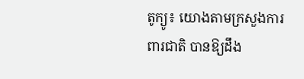តូក្យូ៖ យោងតាមក្រសួងការពារជាតិ បានឱ្យដឹង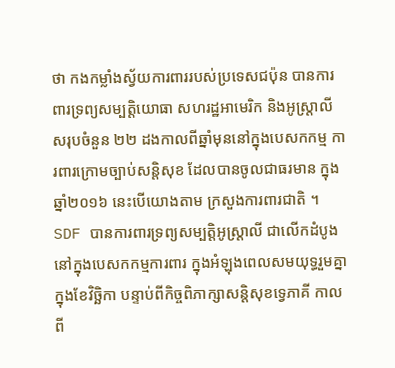ថា កងកម្លាំងស្វ័យការពាររបស់ប្រទេសជប៉ុន បានការពារទ្រព្យសម្បត្តិយោធា សហរដ្ឋអាមេរិក និងអូស្ត្រាលីសរុបចំនួន ២២ ដងកាលពីឆ្នាំមុននៅក្នុងបេសកកម្ម ការពារក្រោមច្បាប់សន្តិសុខ ដែលបានចូលជាធរមាន ក្នុងឆ្នាំ២០១៦ នេះបើយោងតាម ក្រសួងការពារជាតិ ។ SDF បានការពារទ្រព្យសម្បត្តិអូស្ត្រាលី ជាលើកដំបូងនៅក្នុងបេសកកម្មការពារ ក្នុងអំឡុងពេលសមយុទ្ធរួមគ្នា ក្នុងខែវិច្ឆិកា បន្ទាប់ពីកិច្ចពិភាក្សាសន្តិសុខទ្វេភាគី កាលពី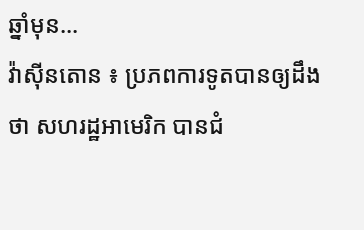ឆ្នាំមុន...
វ៉ាស៊ីនតោន ៖ ប្រភពការទូតបានឲ្យដឹងថា សហរដ្ឋអាមេរិក បានជំ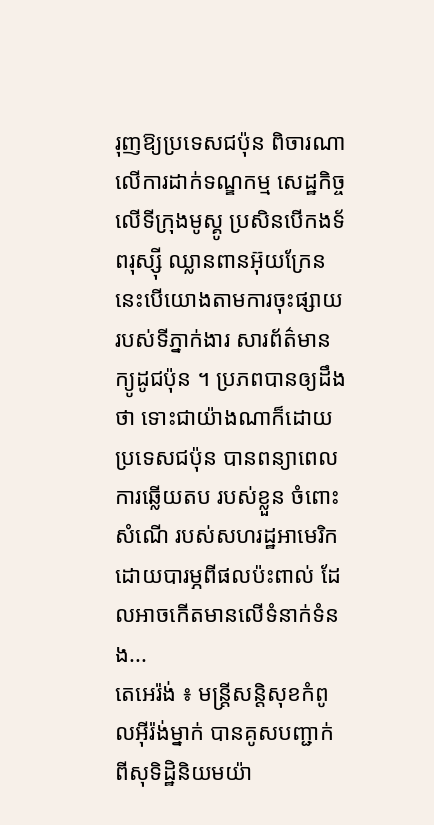រុញឱ្យប្រទេសជប៉ុន ពិចារណាលើការដាក់ទណ្ឌកម្ម សេដ្ឋកិច្ចលើទីក្រុងមូស្គូ ប្រសិនបើកងទ័ពរុស្ស៊ី ឈ្លានពានអ៊ុយក្រែន នេះបើយោងតាមការចុះផ្សាយ របស់ទីភ្នាក់ងារ សារព័ត៌មានក្យូដូជប៉ុន ។ ប្រភពបានឲ្យដឹងថា ទោះជាយ៉ាងណាក៏ដោយ ប្រទេសជប៉ុន បានពន្យាពេលការឆ្លើយតប របស់ខ្លួន ចំពោះសំណើ របស់សហរដ្ឋអាមេរិក ដោយបារម្ភពីផលប៉ះពាល់ ដែលអាចកើតមានលើទំនាក់ទំនង...
តេអេរ៉ង់ ៖ មន្ត្រីសន្តិសុខកំពូលអ៊ីរ៉ង់ម្នាក់ បានគូសបញ្ជាក់ពីសុទិដ្ឋិនិយមយ៉ា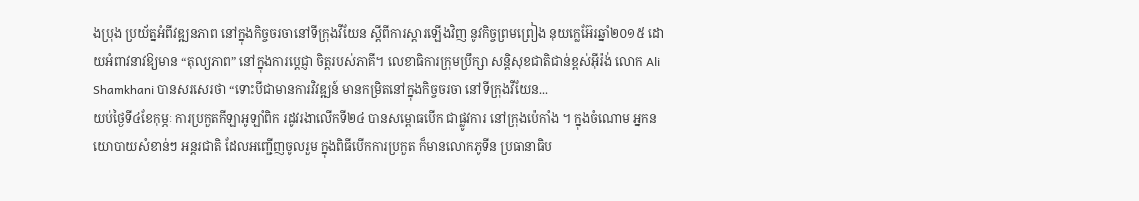ងប្រុង ប្រយ័ត្នអំពីវឌ្ឍនភាព នៅក្នុងកិច្ចចរចានៅទីក្រុងវីយែន ស្តីពីការស្តារឡើងវិញ នូវកិច្ចព្រមព្រៀង នុយក្លេអ៊ែរឆ្នាំ២០១៥ ដោយអំពាវនាវឱ្យមាន “តុល្យភាព” នៅក្នុងការប្តេជ្ញា ចិត្តរបស់ភាគី។ លេខាធិការក្រុមប្រឹក្សា សន្តិសុខជាតិជាន់ខ្ពស់អ៊ីរ៉ង់ លោក Ali Shamkhani បានសរសេរថា “ទោះបីជាមានការវិវឌ្ឍន៍ មានកម្រិតនៅក្នុងកិច្ចចរចា នៅទីក្រុងវីយែន...
យប់ថ្ងៃទី៤ខែកុម្ភៈ ការប្រកួតកីឡាអូឡាំពិក រដូវរងាលើកទី២៤ បានសម្ពោធបើក ជាផ្លូវការ នៅក្រុងប៉េកាំង ។ ក្នុងចំណោម អ្នកនយោបាយសំខាន់ៗ អន្តរជាតិ ដែលអញ្ជើញចូលរួម ក្នុងពិធីបើកការប្រកួត ក៏មានលោកភូទីន ប្រធានាធិប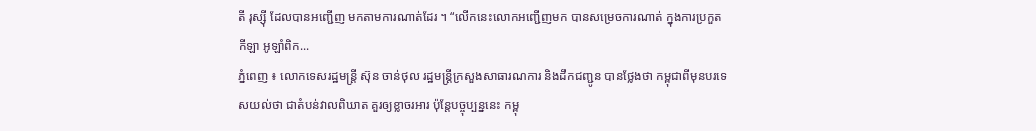តី រុស្ស៊ី ដែលបានអញ្ជើញ មកតាមការណាត់ដែរ ។ “លើកនេះលោកអញ្ជើញមក បានសម្រេចការណាត់ ក្នុងការប្រកួតកីឡា អូឡាំពិក...
ភ្នំពេញ ៖ លោកទេសរដ្ឋមន្ត្រី ស៊ុន ចាន់ថុល រដ្ឋមន្ដ្រីក្រសួងសាធារណការ និងដឹកជញ្ជូន បានថ្លែងថា កម្ពុជាពីមុនបរទេសយល់ថា ជាតំបន់វាលពិឃាត គួរឲ្យខ្លាចរអារ ប៉ុន្តែបច្ចុប្បន្ននេះ កម្ពុ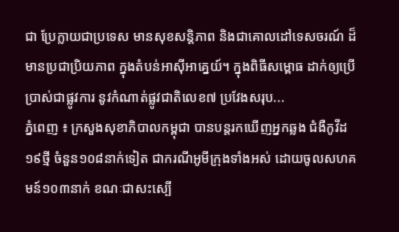ជា ប្រែក្លាយជាប្រទេស មានសុខសន្តិភាព និងជាគោលដៅទេសចរណ៍ ដ៏មានប្រជាប្រិយភាព ក្នុងតំបន់អាស៊ីអាគ្នេយ៍។ ក្នុងពិធីសម្ពោធ ដាក់ឲ្យប្រើប្រាស់ជាផ្លូវការ នូវកំណាត់ផ្លូវជាតិលេខ៧ ប្រវែងសរុប...
ភ្នំពេញ ៖ ក្រសួងសុខាភិបាលកម្ពុជា បានបន្តរកឃើញអ្នកឆ្លង ជំងឺកូវីដ១៩ថ្មី ចំនួន១០៨នាក់ទៀត ជាករណីអូមីក្រុងទាំងអស់ ដោយចូលសហគមន៍១០៣នាក់ ខណៈជាសះស្បើ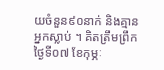យចំនួន៩០នាក់ និងគ្មានអ្នកស្លាប់ ។ គិតត្រឹមព្រឹក ថ្ងៃទី០៧ ខែកុម្ភៈ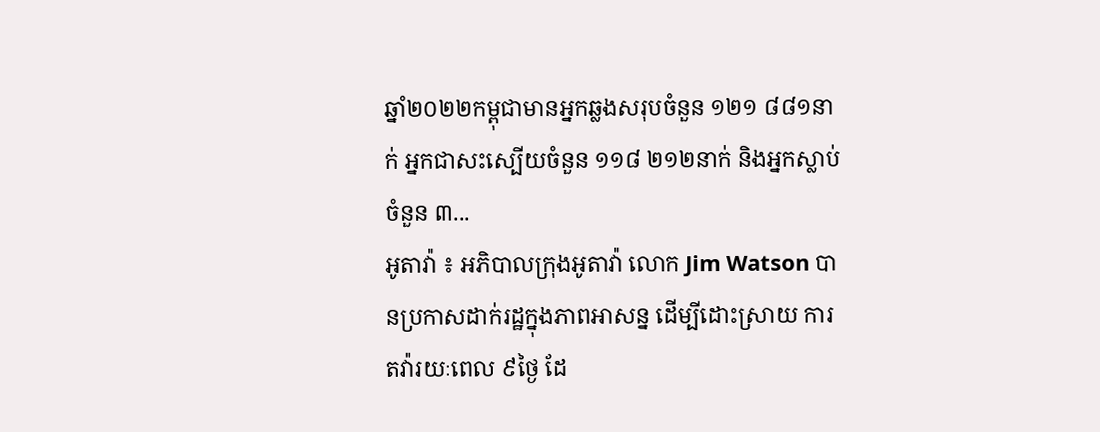ឆ្នាំ២០២២កម្ពុជាមានអ្នកឆ្លងសរុបចំនួន ១២១ ៨៨១នាក់ អ្នកជាសះស្បើយចំនួន ១១៨ ២១២នាក់ និងអ្នកស្លាប់ចំនួន ៣...
អូតាវ៉ា ៖ អភិបាលក្រុងអូតាវ៉ា លោក Jim Watson បានប្រកាសដាក់រដ្ឋក្នុងភាពអាសន្ន ដើម្បីដោះស្រាយ ការតវ៉ារយៈពេល ៩ថ្ងៃ ដែ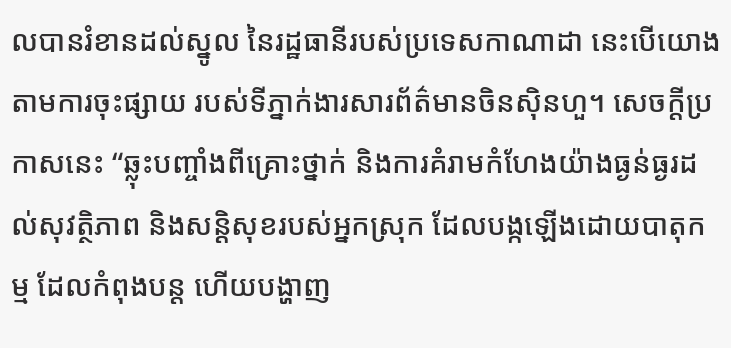លបានរំខានដល់ស្នូល នៃរដ្ឋធានីរបស់ប្រទេសកាណាដា នេះបើយោងតាមការចុះផ្សាយ របស់ទីភ្នាក់ងារសារព័ត៌មានចិនស៊ិនហួ។ សេចក្តីប្រកាសនេះ “ឆ្លុះបញ្ចាំងពីគ្រោះថ្នាក់ និងការគំរាមកំហែងយ៉ាងធ្ងន់ធ្ងរដល់សុវត្ថិភាព និងសន្តិសុខរបស់អ្នកស្រុក ដែលបង្កឡើងដោយបាតុកម្ម ដែលកំពុងបន្ត ហើយបង្ហាញ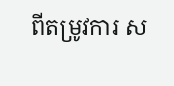ពីតម្រូវការ ស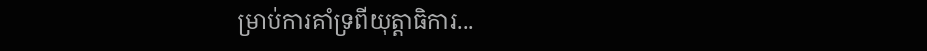ម្រាប់ការគាំទ្រពីយុត្តាធិការ...